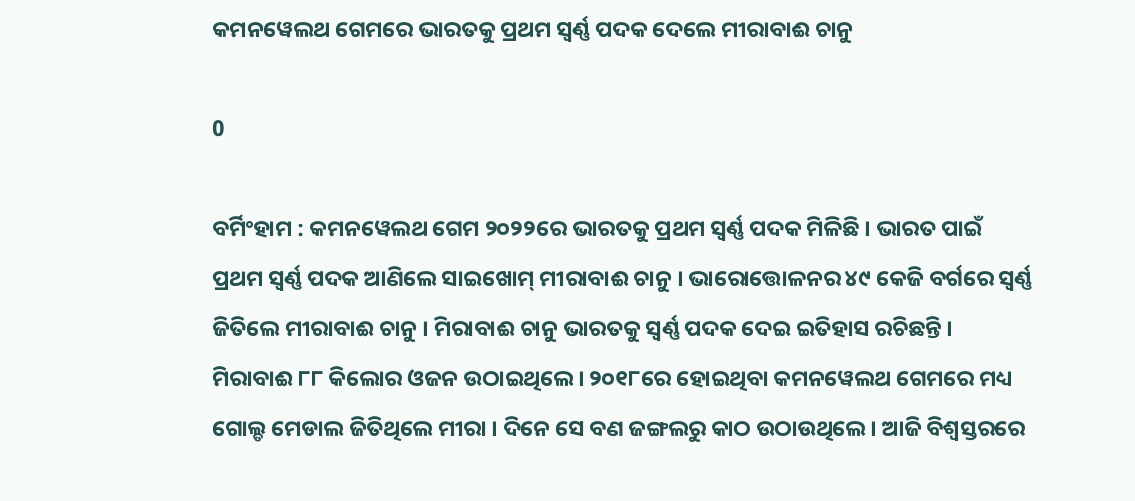କମନୱେଲଥ ଗେମରେ ଭାରତକୁ ପ୍ରଥମ ସ୍ୱର୍ଣ୍ଣ ପଦକ ଦେଲେ ମୀରାବାଈ ଚାନୁ

0

ବର୍ମିଂହାମ : କମନୱେଲଥ ଗେମ ୨୦୨୨ରେ ଭାରତକୁ ପ୍ରଥମ ସ୍ୱର୍ଣ୍ଣ ପଦକ ମିଳିଛି । ଭାରତ ପାଇଁ ପ୍ରଥମ ସ୍ୱର୍ଣ୍ଣ ପଦକ ଆଣିଲେ ସାଇଖୋମ୍‌ ମୀରାବାଈ ଚାନୁ । ଭାରୋତ୍ତୋଳନର ୪୯ କେଜି ବର୍ଗରେ ସ୍ୱର୍ଣ୍ଣ ଜିତିଲେ ମୀରାବାଈ ଚାନୁ । ମିରାବାଈ ଚାନୁ ଭାରତକୁ ସ୍ୱର୍ଣ୍ଣ ପଦକ ଦେଇ ଇତିହାସ ରଚିଛନ୍ତି । ମିରାବାଈ ୮୮ କିଲୋର ଓଜନ ଉଠାଇଥିଲେ । ୨୦୧୮ରେ ହୋଇଥିବା କମନୱେଲଥ ଗେମରେ ମଧ୍ୟ ଗୋଲ୍ଡ ମେଡାଲ ଜିତିଥିଲେ ମୀରା । ଦିନେ ସେ ବଣ ଜଙ୍ଗଲରୁ କାଠ ଉଠାଉଥିଲେ। ଆଜି ବିଶ୍ବସ୍ତରରେ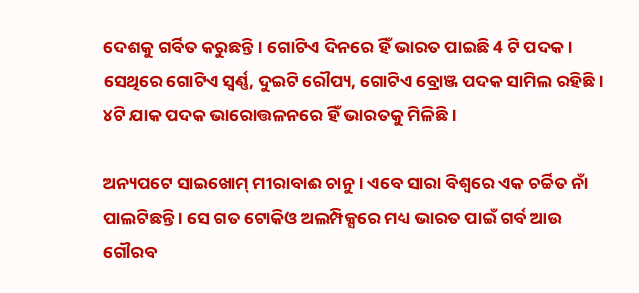ଦେଶକୁ ଗର୍ବିତ କରୁଛନ୍ତି। ଗୋଟିଏ ଦିନରେ ହିଁ ଭାରତ ପାଇଛି 4 ଟି ପଦକ । ସେଥିରେ ଗୋଟିଏ ସ୍ୱର୍ଣ୍ଣ, ଦୁଇଟି ରୌପ୍ୟ, ଗୋଟିଏ ବ୍ରୋଞ୍ଜ ପଦକ ସାମିଲ ରହିଛି । ୪ଟି ଯାକ ପଦକ ଭାରୋତ୍ତଳନରେ ହିଁ ଭାରତକୁ ମିଳିଛି ।

ଅନ୍ୟପଟେ ସାଇଖୋମ୍‌ ମୀରାବାଈ ଚାନୁ । ଏବେ ସାରା ବିଶ୍ୱରେ ଏକ ଚର୍ଚ୍ଚିତ ନାଁ ପାଲଟିଛନ୍ତି । ସେ ଗତ ଟୋକିଓ ଅଲମ୍ପିକ୍ସରେ ମଧ୍ୟ ଭାରତ ପାଇଁ ଗର୍ବ ଆଉ ଗୌରବ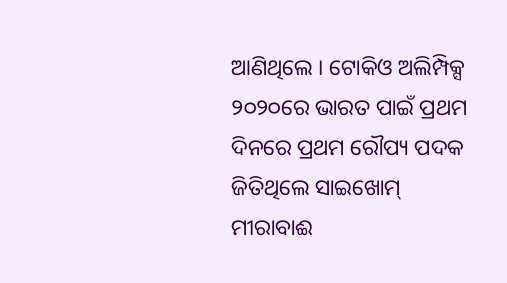ଆଣିଥିଲେ । ଟୋକିଓ ଅଲିମ୍ପିକ୍ସ ୨୦୨୦ରେ ଭାରତ ପାଇଁ ପ୍ରଥମ ଦିନରେ ପ୍ରଥମ ରୌପ୍ୟ ପଦକ ଜିତିଥିଲେ ସାଇଖୋମ୍‌ ମୀରାବାଈ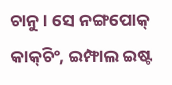ଚାନୁ । ସେ ନଙ୍ଗପୋକ୍‌ କାକ୍‌ଚିଂ, ଇମ୍ଫାଲ ଇଷ୍ଟ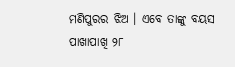ମଣିପୁରର ଝିଅ । ଏବେ ତାଙ୍କୁ ବୟସ ପାଖାପାଖି ୨୮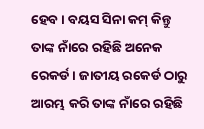ହେବ । ବୟସ ସିନା କମ୍‌ କିନ୍ତୁ ତାଙ୍କ ନାଁରେ ରହିଛି ଅନେକ ରେକର୍ଡ । ଜାତୀୟ ରକେର୍ଡ ଠାରୁ ଆରମ୍ଭ କରି ତାଙ୍କ ନାଁରେ ରହିଛି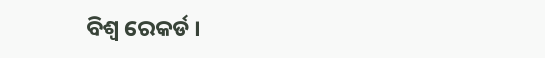ବିଶ୍ୱ ରେକର୍ଡ ।